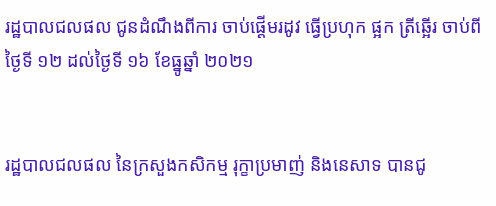រដ្ឋបាលជលផល ជូនដំណឹងពីការ ចាប់ផ្ដើមរដូវ ធ្វើប្រហុក ផ្អក ត្រីឆ្អើរ ចាប់ពីថ្ងៃទី ១២ ដល់ថ្ងៃទី ១៦ ខែធ្នូឆ្នាំ ២០២១


រដ្ឋបាលជលផល នៃក្រសួងកសិកម្ម រុក្ខាប្រមាញ់ និងនេសាទ បានជូ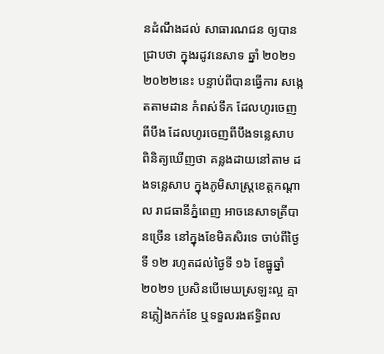នដំណឹងដល់ សាធារណជន ឲ្យបានជ្រាបថា ក្នុងរដូវនេសាទ ឆ្នាំ ២០២១ ២០២២នេះ បន្ទាប់ពីបានធ្វើការ សង្កេតតាមដាន កំពស់ទឹក ដែលហូរចេញពីបឹង ដែលហូរចេញពីបឹងទន្លេសាប ពិនិត្យឃើញថា គន្លងដាយនៅតាម ដងទន្លេសាប ក្នុងភូមិសាស្ត្រខេត្តកណ្ដាល រាជធានីភ្នំពេញ អាចនេសាទត្រីបានច្រើន នៅក្នុងខែមិគសិរទេ ចាប់ពីថ្ងៃទី ១២ រហូតដល់ថ្ងៃទី ១៦ ខែធ្នូឆ្នាំ ២០២១ ប្រសិនបើមេឃស្រឡះល្អ គ្មានភ្លៀងកក់ខែ ឬទទួលរងឥទ្ធិពល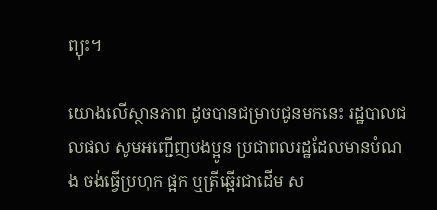ព្យុះ។

យោងលើស្ថានភាព ដូចបានជម្រាបជូនមកនេះ រដ្ឋបាលជលផល សូមអញ្ជើញបងប្អូន ប្រជាពលរដ្ឋដែលមានបំណង ចង់ធ្វើប្រហុក ផ្អក ឬត្រីឆ្អើរជាដើម ស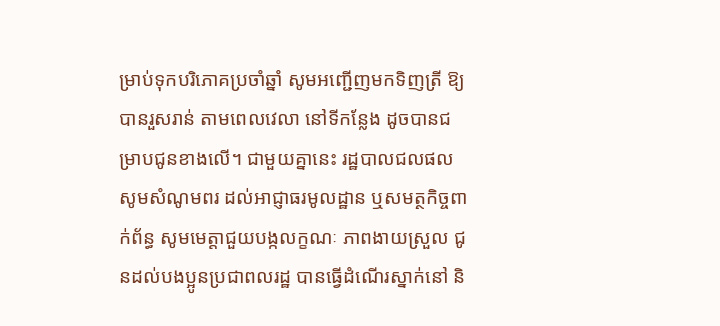ម្រាប់ទុកបរិភោគប្រចាំឆ្នាំ សូមអញ្ជើញមកទិញត្រី ឱ្យបានរួសរាន់ តាមពេលវេលា នៅទីកន្លែង ដូចបានជម្រាបជូនខាងលើ។ ជាមួយគ្នានេះ រដ្ឋបាលជលផល សូមសំណូមពរ ដល់អាជ្ញាធរមូលដ្ឋាន ឬសមត្ថកិច្ចពាក់ព័ន្ធ សូមមេត្តាជួយបង្កលក្ខណៈ ភាពងាយស្រួល ជូនដល់បងប្អូនប្រជាពលរដ្ឋ បានធ្វើដំណើរស្នាក់នៅ និ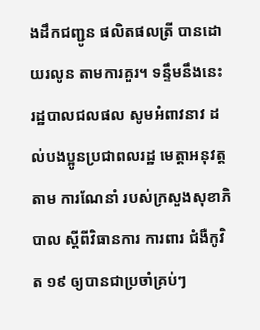ងដឹកជញ្ជូន ផលិតផលត្រី បានដោយរលូន តាមការគួរ។ ទន្ទឹមនឹងនេះ រដ្ឋបាលជលផល សូមអំពាវនាវ ដល់បងប្អូនប្រជាពលរដ្ឋ មេត្តាអនុវត្តតាម ការណែនាំ របស់ក្រសួងសុខាភិបាល ស្ដីពីវិធានការ ការពារ ជំងឺកូវិត ១៩ ឲ្យបានជាប្រចាំគ្រប់ៗ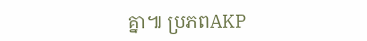គ្នា៕ ប្រភពAKP